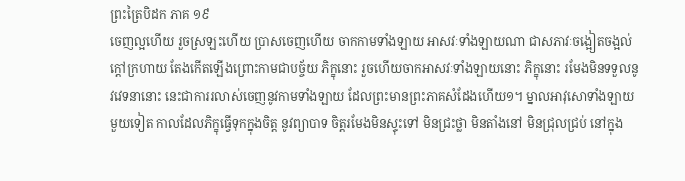ព្រះត្រៃបិដក ភាគ ១៩
ចេញល្អហើយ រួចស្រឡះហើយ ប្រាសចេញហើយ ចាកកាមទាំងឡាយ អាសវៈទាំងឡាយណា ជាសភាវៈចង្អៀតចង្អល់ ក្តៅក្រហាយ តែងកើតឡើងព្រោះកាមជាបច្ច័យ ភិក្ខុនោះ រួចហើយចាកអាសវៈទាំងឡាយនោះ ភិក្ខុនោះ រមែងមិនទទួលនូវវេទនានោះ នេះជាការរលាស់ចេញនូវកាមទាំងឡាយ ដែលព្រះមានព្រះភាគសំដែងហើយ១។ ម្នាលអាវុសោទាំងឡាយ មួយទៀត កាលដែលភិក្ខុធ្វើទុកក្នុងចិត្ត នូវព្យាបាទ ចិត្តរមែងមិនស្ទុះទៅ មិនជ្រះថ្លា មិនតាំងនៅ មិនជ្រុលជ្រប់ នៅក្នុង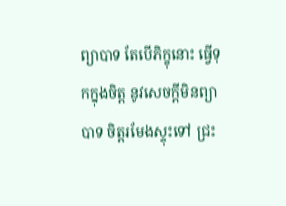ព្យាបាទ តែបើភិក្ខុនោះ ធ្វើទុកក្នុងចិត្ត នូវសេចក្តីមិនព្យាបាទ ចិត្តរមែងស្ទុះទៅ ជ្រះ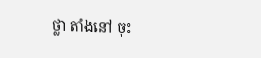ថ្លា តាំងនៅ ចុះ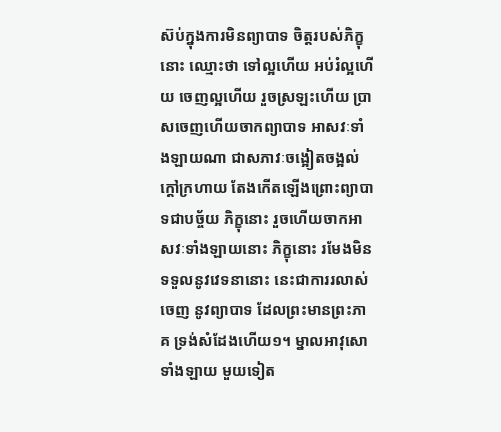ស៊ប់ក្នុងការមិនព្យាបាទ ចិត្តរបស់ភិក្ខុនោះ ឈ្មោះថា ទៅល្អហើយ អប់រំល្អហើយ ចេញល្អហើយ រួចស្រឡះហើយ ប្រាសចេញហើយចាកព្យាបាទ អាសវៈទាំងឡាយណា ជាសភាវៈចង្អៀតចង្អល់ ក្តៅក្រហាយ តែងកើតឡើងព្រោះព្យាបាទជាបច្ច័យ ភិក្ខុនោះ រួចហើយចាកអាសវៈទាំងឡាយនោះ ភិក្ខុនោះ រមែងមិនទទួលនូវវេទនានោះ នេះជាការរលាស់ចេញ នូវព្យាបាទ ដែលព្រះមានព្រះភាគ ទ្រង់សំដែងហើយ១។ ម្នាលអាវុសោទាំងឡាយ មួយទៀត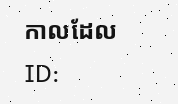កាលដែល
ID: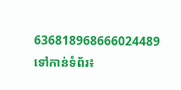636818968666024489
ទៅកាន់ទំព័រ៖